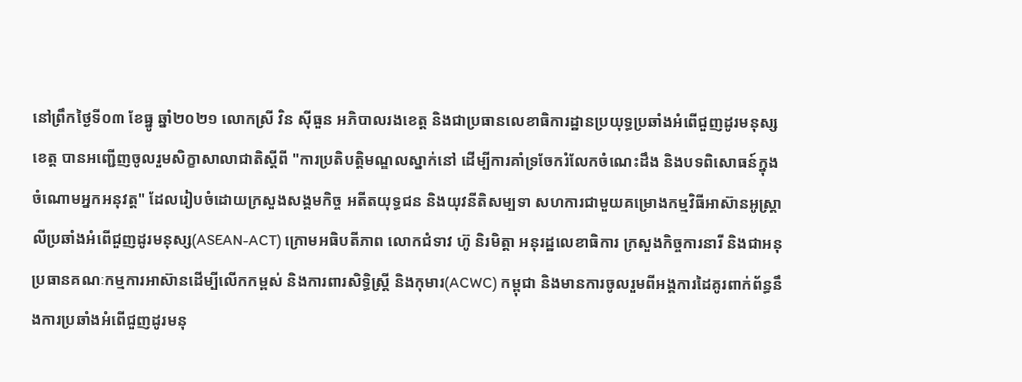នៅព្រឹកថ្ងៃទី០៣ ខែធ្នូ ឆ្នាំ២០២១ លោកស្រី វិន ស៊ីធួន អភិបាលរងខេត្ត និងជាប្រធានលេខាធិការដ្ឋានប្រយុទ្ធប្រឆាំងអំពើជួញដូរមនុស្សខេត្ត បានអញ្ជើញចូលរួមសិក្ខាសាលាជាតិស្តីពី "ការប្រតិបត្តិមណ្ឌលស្នាក់នៅ ដើម្បីការគាំទ្រចែករំលែកចំណេះដឹង និងបទពិសោធន៍ក្នុងចំណោមអ្នកអនុវត្ត" ដែលរៀបចំដោយក្រសួងសង្គមកិច្ច អតីតយុទ្ធជន និងយុវនីតិសម្បទា សហការជាមួយគម្រោងកម្មវិធីអាស៊ានអូស្រ្តាលីប្រឆាំងអំពើជួញដូរមនុស្ស(ASEAN-ACT) ក្រោមអធិបតីភាព លោកជំទាវ ហ៊ូ និរមិត្តា អនុរដ្ឋលេខាធិការ ក្រសួងកិច្ចការនារី និងជាអនុប្រធានគណៈកម្មការអាស៊ានដើម្បីលើកកម្ពស់ និងការពារសិទ្ធិស្រ្តី និងកុមារ(ACWC) កម្ពុជា និងមានការចូលរួមពីអង្គការដៃគូរពាក់ព័ន្ធនឹងការប្រឆាំងអំពើជួញដូរមនុ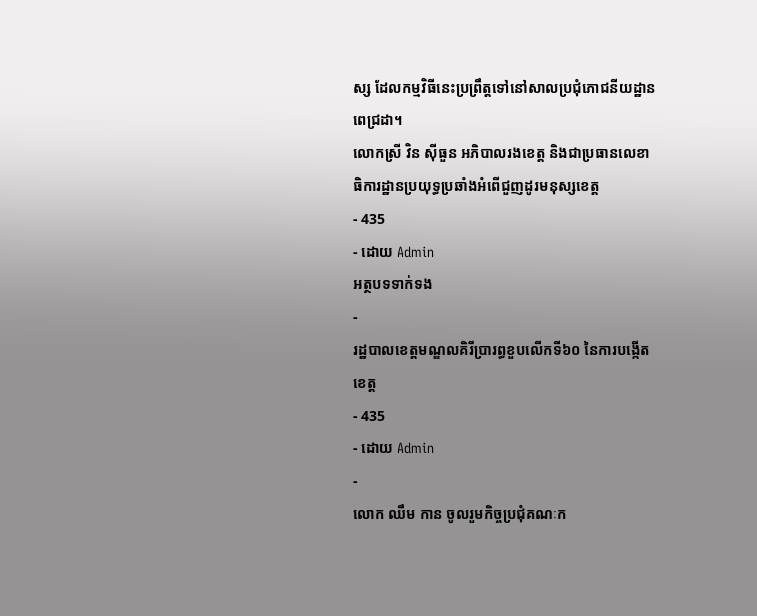ស្ស ដែលកម្មវិធីនេះប្រព្រឹត្តទៅនៅសាលប្រជុំភោជនីយដ្ឋាន ពេជ្រដា។
លោកស្រី វិន ស៊ីធួន អភិបាលរងខេត្ត និងជាប្រធានលេខាធិការដ្ឋានប្រយុទ្ធប្រឆាំងអំពើជួញដូរមនុស្សខេត្ត
- 435
- ដោយ Admin
អត្ថបទទាក់ទង
-
រដ្ឋបាលខេត្តមណ្ឌលគិរីប្រារព្ធខួបលើកទី៦០ នៃការបង្កើតខេត្ត
- 435
- ដោយ Admin
-
លោក ឈឹម កាន ចូលរួមកិច្ចប្រជុំគណៈក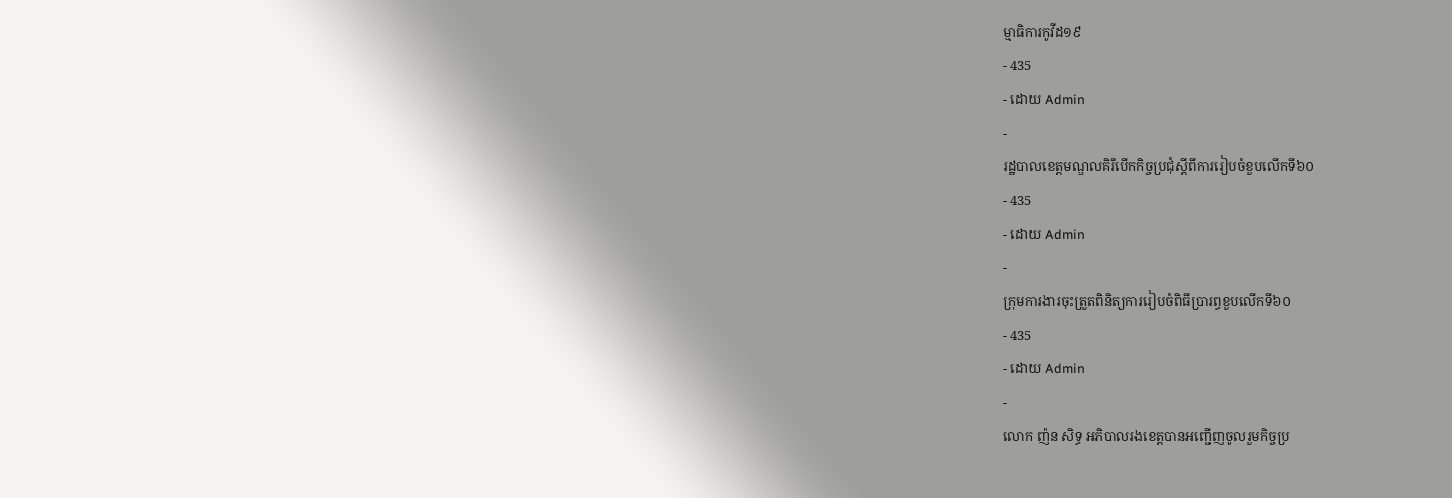ម្មាធិការកូវីដ១៩
- 435
- ដោយ Admin
-
រដ្ឋបាលខេត្តមណ្ឌលគិរីបើកកិច្ចប្រជុំស្តីពីការរៀបចំខួបលើកទី៦០
- 435
- ដោយ Admin
-
ក្រុមការងារចុះត្រួតពិនិត្យការរៀបចំពិធីប្រារព្ធខួបលើកទី៦០
- 435
- ដោយ Admin
-
លោក ញ៉ន សិទ្ធ អភិបាលរងខេត្តបានអញ្ជើញចូលរួមកិច្ចប្រ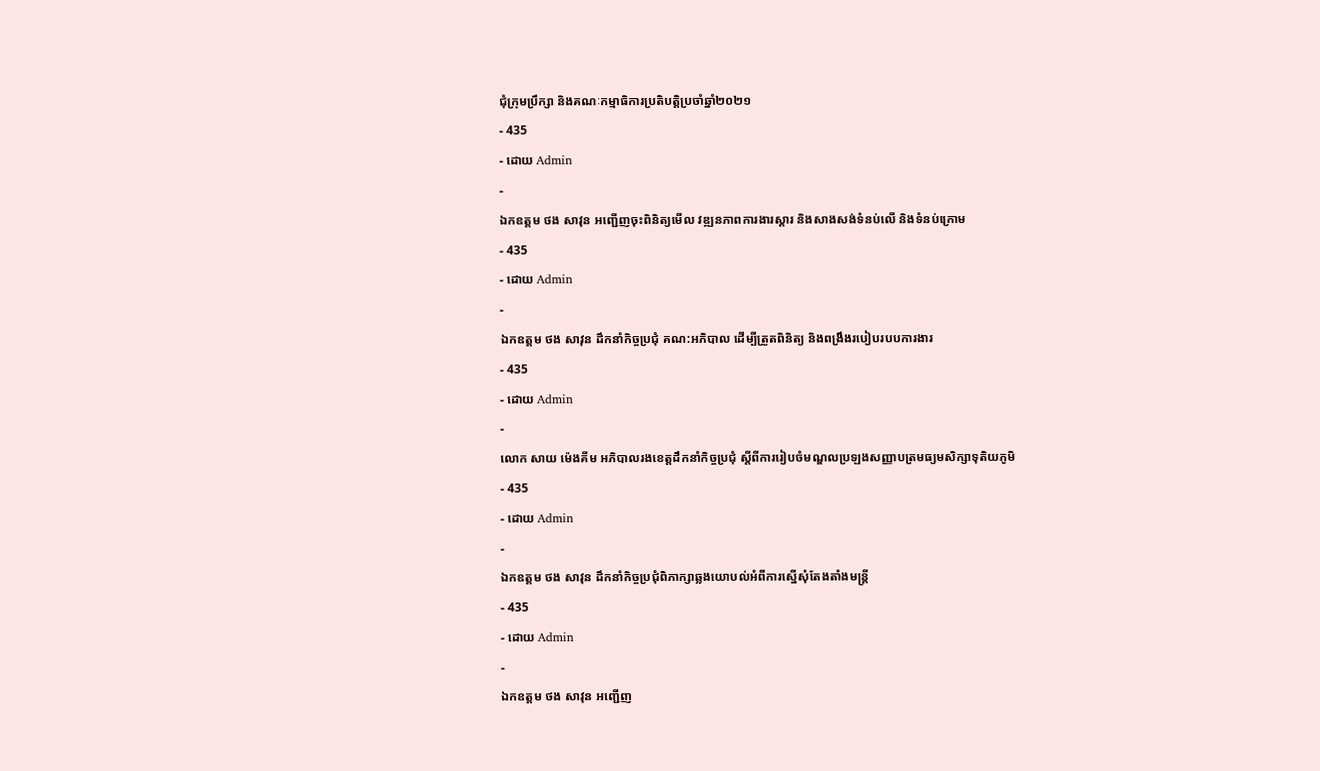ជុំក្រុមប្រឹក្សា និងគណៈកម្មាធិការប្រតិបត្តិប្រចាំឆ្នាំ២០២១
- 435
- ដោយ Admin
-
ឯកឧត្តម ថង សាវុន អញ្ជើញចុះពិនិត្យមើល វឌ្ឍនភាពការងារស្ដារ និងសាងសង់ទំនប់លើ និងទំនប់ក្រោម
- 435
- ដោយ Admin
-
ឯកឧត្តម ថង សាវុន ដឹកនាំកិច្ចប្រជុំ គណ:អភិបាល ដើម្បីត្រួតពិនិត្យ និងពង្រឹងរបៀបរបបការងារ
- 435
- ដោយ Admin
-
លោក សាយ ម៉េងគីម អភិបាលរងខេត្តដឹកនាំកិច្ចប្រជុំ ស្តីពីការរៀបចំមណ្ឌលប្រឡងសញ្ញាបត្រមធ្យមសិក្សាទុតិយភូមិ
- 435
- ដោយ Admin
-
ឯកឧត្តម ថង សាវុន ដឹកនាំកិច្ចប្រជុំពិភាក្សាឆ្លងយោបល់អំពីការស្នើសុំតែងតាំងមន្រ្តី
- 435
- ដោយ Admin
-
ឯកឧត្តម ថង សាវុន អញ្ជើញ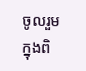ចូលរួមក្នុងពិ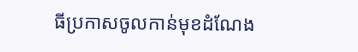ធីប្រកាសចូលកាន់មុខដំណែង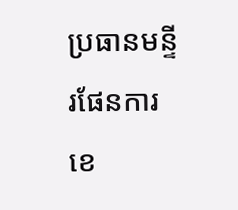ប្រធានមន្ទីរផែនការខេ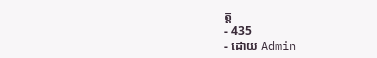ត្ត
- 435
- ដោយ Admin